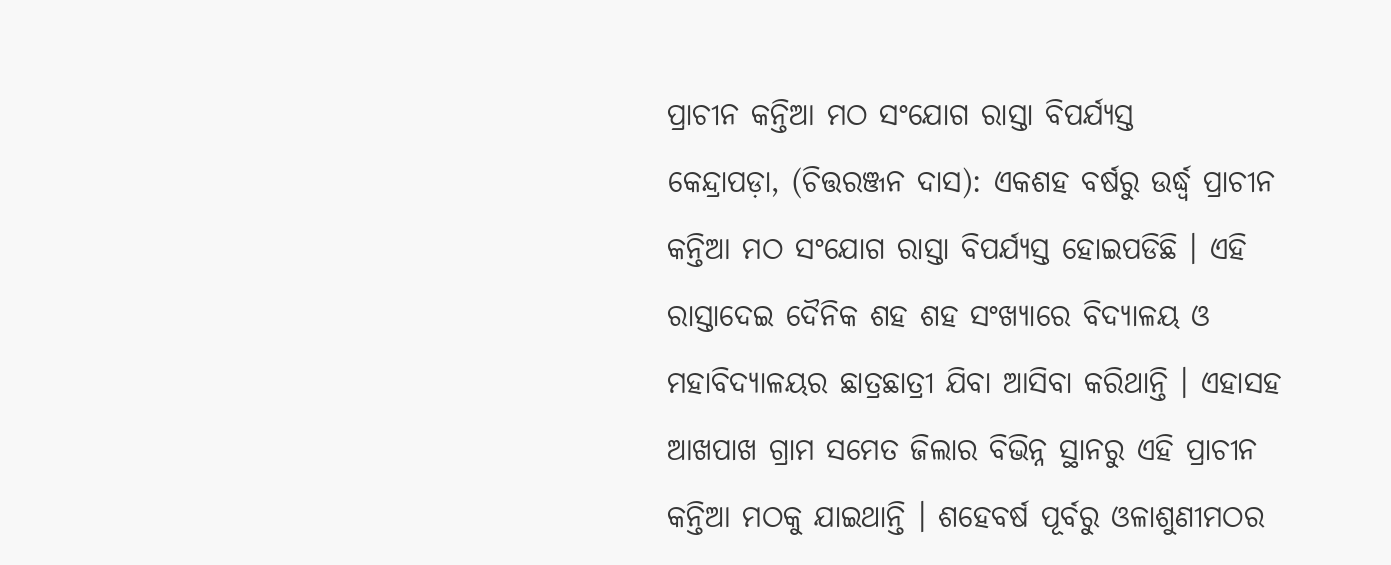ପ୍ରାଚୀନ କନ୍ତିଆ ମଠ ସଂଯୋଗ ରାସ୍ତା ବିପର୍ଯ୍ୟସ୍ତ
କେନ୍ଦ୍ରାପଡ଼ା, (ଚିତ୍ତରଞ୍ଜନ ଦାସ): ଏକଶହ ବର୍ଷରୁ ଉର୍ଦ୍ଧ୍ୱ ପ୍ରାଚୀନ କନ୍ତିଆ ମଠ ସଂଯୋଗ ରାସ୍ତା ବିପର୍ଯ୍ୟସ୍ତ ହୋଇପଡିଛି । ଏହି ରାସ୍ତାଦେଇ ଦୈନିକ ଶହ ଶହ ସଂଖ୍ୟାରେ ବିଦ୍ୟାଳୟ ଓ ମହାବିଦ୍ୟାଳୟର ଛାତ୍ରଛାତ୍ରୀ ଯିବା ଆସିବା କରିଥାନ୍ତି । ଏହାସହ ଆଖପାଖ ଗ୍ରାମ ସମେତ ଜିଲାର ବିଭିନ୍ନ ସ୍ଥାନରୁ ଏହି ପ୍ରାଚୀନ କନ୍ତିଆ ମଠକୁ ଯାଇଥାନ୍ତି । ଶହେବର୍ଷ ପୂର୍ବରୁ ଓଳାଶୁଣୀମଠର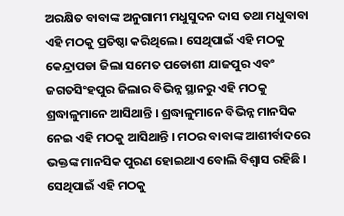ଅରକ୍ଷିତ ବାବାଙ୍କ ଅନୁଗାମୀ ମଧୁସୁଦନ ଦାସ ତଥା ମଧୁବାବା ଏହି ମଠକୁ ପ୍ରତିଷ୍ଠା କରିଥିଲେ । ସେଥିପାଇଁ ଏହି ମଠକୁ କେନ୍ଦ୍ରାପଡା ଜିଲା ସମେତ ପଡୋଶୀ ଯାଜପୁର ଏବଂ ଜଗତସିଂହପୁର ଜିଲାର ବିଭିନ୍ନ ସ୍ଥାନରୁ ଏହି ମଠକୁ ଶ୍ରଦ୍ଧାଳୁମାନେ ଆସିଥାନ୍ତି । ଶ୍ରଦ୍ଧାଳୁମାନେ ବିଭିନ୍ନ ମାନସିକ ନେଇ ଏହି ମଠକୁ ଆସିଥାନ୍ତି । ମଠର ବାବାଙ୍କ ଆଶୀର୍ବାଦରେ ଭକ୍ତଙ୍କ ମାନସିକ ପୁରଣ ହୋଇଥାଏ ବୋଲି ବିଶ୍ୱାସ ରହିଛି । ସେଥିପାଇଁ ଏହି ମଠକୁ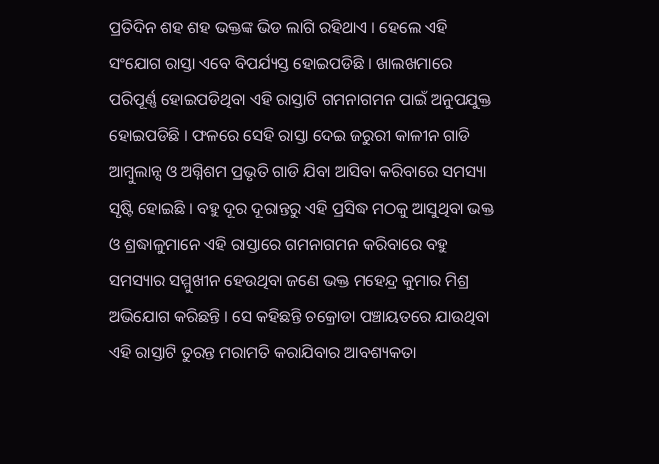ପ୍ରତିଦିନ ଶହ ଶହ ଭକ୍ତଙ୍କ ଭିଡ ଲାଗି ରହିଥାଏ । ହେଲେ ଏହି ସଂଯୋଗ ରାସ୍ତା ଏବେ ବିପର୍ଯ୍ୟସ୍ତ ହୋଇପଡିଛି । ଖାଲଖମାରେ ପରିପୂର୍ଣ୍ଣ ହୋଇପଡିଥିବା ଏହି ରାସ୍ତାଟି ଗମନାଗମନ ପାଇଁ ଅନୁପଯୁକ୍ତ ହୋଇପଡିଛି । ଫଳରେ ସେହି ରାସ୍ତା ଦେଇ ଜରୁରୀ କାଳୀନ ଗାଡି ଆମ୍ବୁଲାନ୍ସ ଓ ଅଗ୍ନିଶମ ପ୍ରଭୃତି ଗାଡି ଯିବା ଆସିବା କରିବାରେ ସମସ୍ୟା ସୃଷ୍ଟି ହୋଇଛି । ବହୁ ଦୂର ଦୂରାନ୍ତରୁ ଏହି ପ୍ରସିଦ୍ଧ ମଠକୁ ଆସୁଥିବା ଭକ୍ତ ଓ ଶ୍ରଦ୍ଧାଳୁମାନେ ଏହି ରାସ୍ତାରେ ଗମନାଗମନ କରିବାରେ ବହୁ ସମସ୍ୟାର ସମ୍ମୁଖୀନ ହେଉଥିବା ଜଣେ ଭକ୍ତ ମହେନ୍ଦ୍ର କୁମାର ମିଶ୍ର ଅଭିଯୋଗ କରିଛନ୍ତି । ସେ କହିଛନ୍ତି ଚକ୍ରୋଡା ପଞ୍ଚାୟତରେ ଯାଉଥିବା ଏହି ରାସ୍ତାଟି ତୁରନ୍ତ ମରାମତି କରାଯିବାର ଆବଶ୍ୟକତା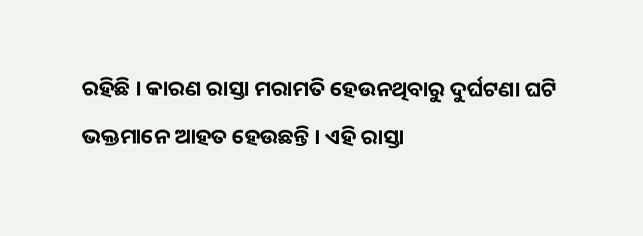ରହିଛି । କାରଣ ରାସ୍ତା ମରାମତି ହେଉନଥିବାରୁ ଦୁର୍ଘଟଣା ଘଟି ଭକ୍ତମାନେ ଆହତ ହେଉଛନ୍ତି । ଏହି ରାସ୍ତା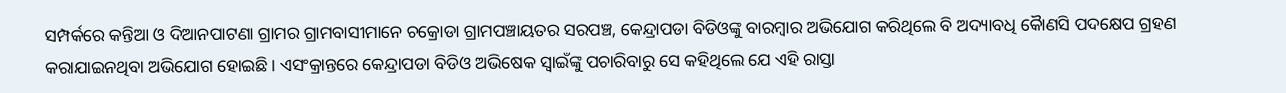ସମ୍ପର୍କରେ କନ୍ତିଆ ଓ ଦିଆନପାଟଣା ଗ୍ରାମର ଗ୍ରାମବାସୀମାନେ ଚକ୍ରୋଡା ଗ୍ରାମପଞ୍ଚାୟତର ସରପଞ୍ଚ, କେନ୍ଦ୍ରାପଡା ବିଡିଓଙ୍କୁ ବାରମ୍ବାର ଅଭିଯୋଗ କରିଥିଲେ ବି ଅଦ୍ୟାବଧି କୈାଣସି ପଦକ୍ଷେପ ଗ୍ରହଣ କରାଯାଇନଥିବା ଅଭିଯୋଗ ହୋଇଛି । ଏସଂକ୍ରାନ୍ତରେ କେନ୍ଦ୍ରାପଡା ବିଡିଓ ଅଭିଷେକ ସ୍ୱାଇଁଙ୍କୁ ପଚାରିବାରୁ ସେ କହିଥିଲେ ଯେ ଏହି ରାସ୍ତା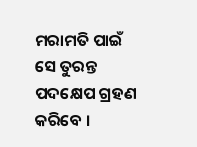ମରାମତି ପାଇଁ ସେ ତୁରନ୍ତ ପଦକ୍ଷେପ ଗ୍ରହଣ କରିବେ ।